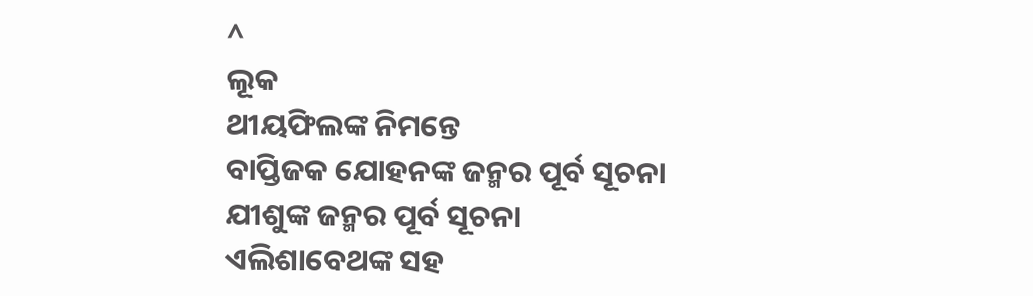^
ଲୂକ
ଥୀୟଫିଲଙ୍କ ନିମନ୍ତେ
ବାପ୍ତିଜକ ଯୋହନଙ୍କ ଜନ୍ମର ପୂର୍ବ ସୂଚନା
ଯୀଶୁଙ୍କ ଜନ୍ମର ପୂର୍ବ ସୂଚନା
ଏଲିଶାବେଥଙ୍କ ସହ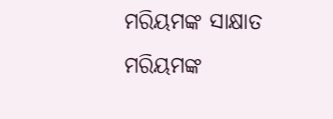ମରିୟମଙ୍କ ସାକ୍ଷାତ
ମରିୟମଙ୍କ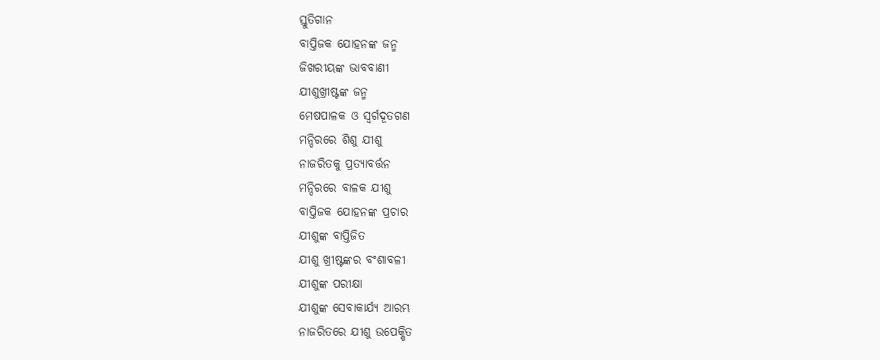ସ୍ତୁତିଗାନ
ବାପ୍ତିଜକ ଯୋହନଙ୍କ ଜନ୍ମ
ଜିଖରୀୟଙ୍କ ଭାବବାଣୀ
ଯୀଶୁଖ୍ରୀଷ୍ଟଙ୍କ ଜନ୍ମ
ମେଷପାଳକ ଓ ସ୍ୱର୍ଗଦୂତଗଣ
ମନ୍ଦିରରେ ଶିଶୁ ଯୀଶୁ
ନାଜରିତକୁ ପ୍ରତ୍ୟାବର୍ତ୍ତନ
ମନ୍ଦିରରେ ବାଳକ ଯୀଶୁ
ବାପ୍ତିଜକ ଯୋହନଙ୍କ ପ୍ରଚାର
ଯୀଶୁଙ୍କ ବାପ୍ତିଜିତ
ଯୀଶୁ ଖ୍ରୀଷ୍ଟଙ୍କର ବଂଶାବଳୀ
ଯୀଶୁଙ୍କ ପରୀକ୍ଷା
ଯୀଶୁଙ୍କ ସେବାକାର୍ଯ୍ୟ ଆରମ୍ଭ
ନାଜରିତରେ ଯୀଶୁ ଉପେକ୍ଷିତ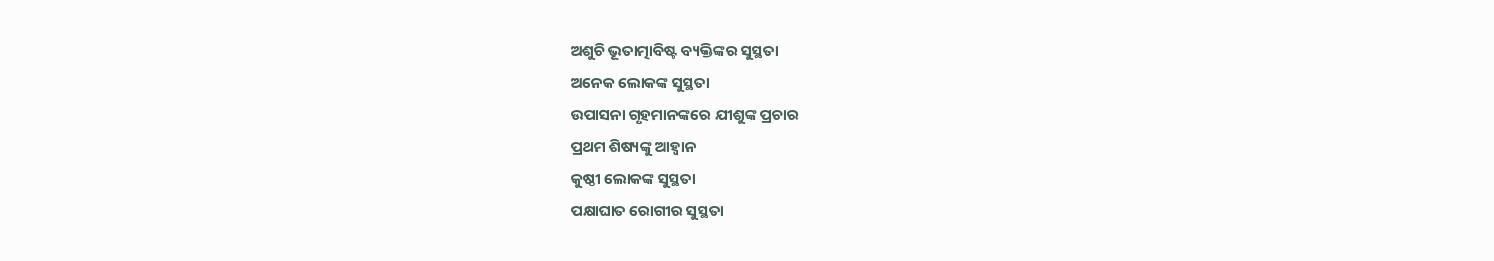ଅଶୁଚି ଭୂତାତ୍ମାବିଷ୍ଟ ବ୍ୟକ୍ତିଙ୍କର ସୁସ୍ଥତା
ଅନେକ ଲୋକଙ୍କ ସୁସ୍ଥତା
ଉପାସନା ଗୃହମାନଙ୍କରେ ଯୀଶୁଙ୍କ ପ୍ରଚାର
ପ୍ରଥମ ଶିଷ୍ୟଙ୍କୁ ଆହ୍ୱାନ
କୁଷ୍ଠୀ ଲୋକଙ୍କ ସୁସ୍ଥତା
ପକ୍ଷାଘାତ ରୋଗୀର ସୁସ୍ଥତା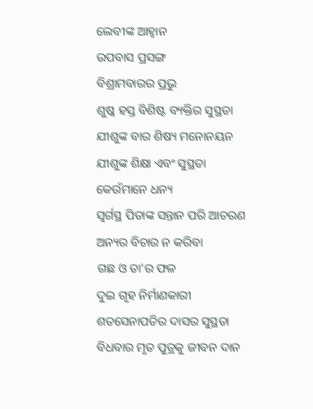ଲେବୀଙ୍କ ଆହ୍ୱାନ
ଉପବାସ ପ୍ରସଙ୍ଗ
ବିଶ୍ରାମବାରର ପ୍ରଭୁ
ଶୁଷ୍କ ହସ୍ତ ବିଶିଷ୍ଟ ବ୍ୟକ୍ତିର ସୁସ୍ଥତା
ଯୀଶୁଙ୍କ ବାର ଶିଷ୍ୟ ମନୋନୟନ
ଯୀଶୁଙ୍କ ଶିକ୍ଷା ଏବଂ ସୁସ୍ଥତା
କେଉଁମାନେ ଧନ୍ୟ
ସ୍ୱର୍ଗସ୍ଥ ପିତାଙ୍କ ସନ୍ତାନ ପରି ଆଚରଣ
ଅନ୍ୟର ବିଚାର ନ କରିବା
ଗଛ ଓ ତା'ର ଫଳ
ଦୁଇ ଗୃହ ନିର୍ମାଣକାରୀ
ଶତସେନାପତିର ଦାସର ସୁସ୍ଥତା
ବିଧବାର ମୃତ ପୁତ୍ରକୁ ଜୀବନ ଦାନ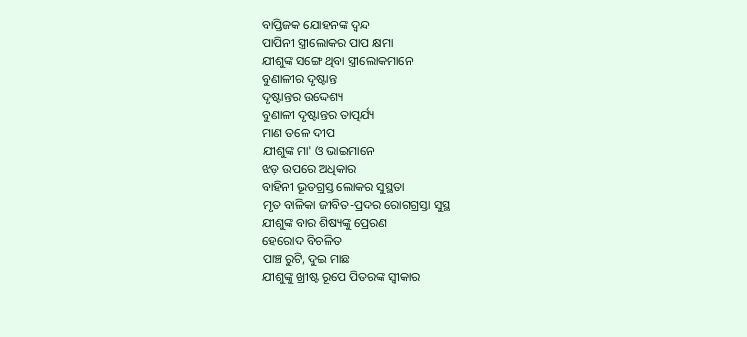ବାପ୍ତିଜକ ଯୋହନଙ୍କ ଦ୍ୱନ୍ଦ
ପାପିନୀ ସ୍ତ୍ରୀଲୋକର ପାପ କ୍ଷମା
ଯୀଶୁଙ୍କ ସଙ୍ଗେ ଥିବା ସ୍ତ୍ରୀଲୋକମାନେ
ବୁଣାଳୀର ଦୃଷ୍ଟାନ୍ତ
ଦୃଷ୍ଟାନ୍ତର ଉଦ୍ଦେଶ୍ୟ
ବୁଣାଳୀ ଦୃଷ୍ଟାନ୍ତର ତାତ୍ପର୍ଯ୍ୟ
ମାଣ ତଳେ ଦୀପ
ଯୀଶୁଙ୍କ ମା' ଓ ଭାଇମାନେ
ଝଡ଼ ଉପରେ ଅଧିକାର
ବାହିନୀ ଭୂତଗ୍ରସ୍ତ ଲୋକର ସୁସ୍ଥତା
ମୃତ ବାଳିକା ଜୀବିତ-ପ୍ରଦର ରୋଗଗ୍ରସ୍ତା ସୁସ୍ଥ
ଯୀଶୁଙ୍କ ବାର ଶିଷ୍ୟଙ୍କୁ ପ୍ରେରଣ
ହେରୋଦ ବିଚଳିତ
ପାଞ୍ଚ ରୁଟି, ଦୁଇ ମାଛ
ଯୀଶୁଙ୍କୁ ଖ୍ରୀଷ୍ଟ ରୂପେ ପିତରଙ୍କ ସ୍ୱୀକାର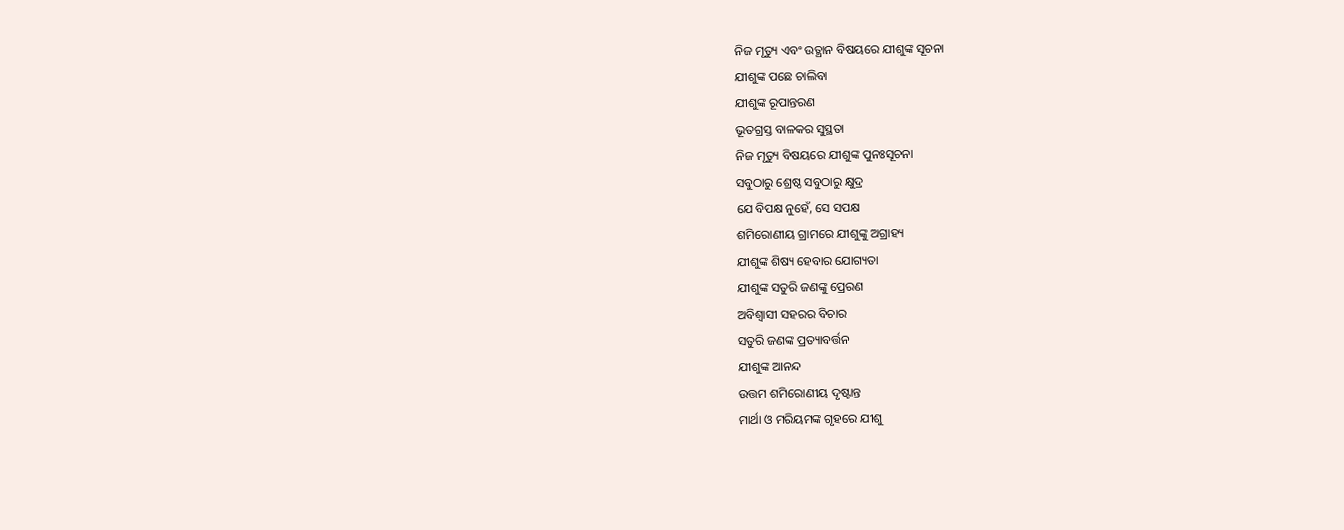ନିଜ ମୃତ୍ୟୁ ଏବଂ ଉତ୍ଥାନ ବିଷୟରେ ଯୀଶୁଙ୍କ ସୂଚନା
ଯୀଶୁଙ୍କ ପଛେ ଚାଲିବା
ଯୀଶୁଙ୍କ ରୂପାନ୍ତରଣ
ଭୂତଗ୍ରସ୍ତ ବାଳକର ସୁସ୍ଥତା
ନିଜ ମୃତ୍ୟୁ ବିଷୟରେ ଯୀଶୁଙ୍କ ପୁନଃସୂଚନା
ସବୁଠାରୁ ଶ୍ରେଷ୍ଠ ସବୁଠାରୁ କ୍ଷୁଦ୍ର
ଯେ ବିପକ୍ଷ ନୁହେଁ, ସେ ସପକ୍ଷ
ଶମିରୋଣୀୟ ଗ୍ରାମରେ ଯୀଶୁଙ୍କୁ ଅଗ୍ରାହ୍ୟ
ଯୀଶୁଙ୍କ ଶିଷ୍ୟ ହେବାର ଯୋଗ୍ୟତା
ଯୀଶୁଙ୍କ ସତୁରି ଜଣଙ୍କୁ ପ୍ରେରଣ
ଅବିଶ୍ୱାସୀ ସହରର ବିଚାର
ସତୁରି ଜଣଙ୍କ ପ୍ରତ୍ୟାବର୍ତ୍ତନ
ଯୀଶୁଙ୍କ ଆନନ୍ଦ
ଉତ୍ତମ ଶମିରୋଣୀୟ ଦୃଷ୍ଟାନ୍ତ
ମାର୍ଥା ଓ ମରିୟମଙ୍କ ଗୃହରେ ଯୀଶୁ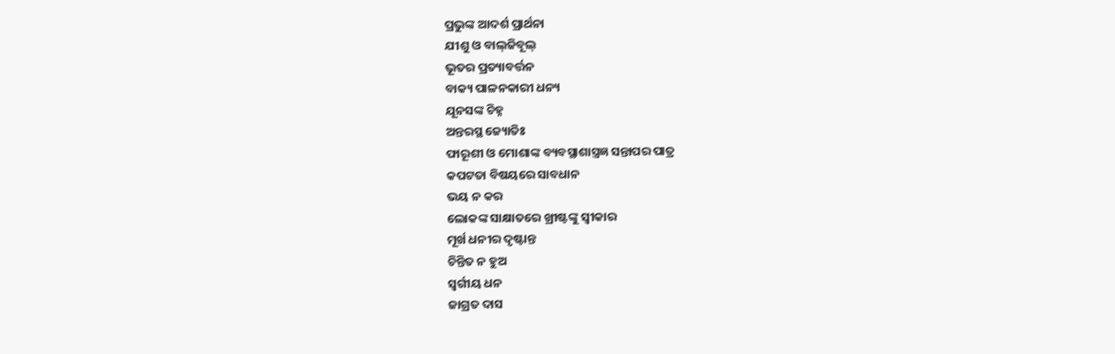ପ୍ରଭୁଙ୍କ ଆଦର୍ଶ ପ୍ରାର୍ଥନା
ଯୀଶୁ ଓ ବାଲ୍‌ଜିବୂଲ୍
ଭୂତର ପ୍ରତ୍ୟାବର୍ତ୍ତନ
ବାକ୍ୟ ପାଳନକାରୀ ଧନ୍ୟ
ଯୂନସଙ୍କ ଚିହ୍ନ
ଅନ୍ତରସ୍ଥ ଜ୍ୟୋତିଃ
ଫାରୂଶୀ ଓ ମୋଶାଙ୍କ ବ୍ୟବସ୍ଥାଶାସ୍ତ୍ରଜ୍ଞ ସନ୍ତାପର ପାତ୍ର
କପଟତା ବିଷୟରେ ସାବଧାନ
ଭୟ ନ କର
ଲୋକଙ୍କ ସାକ୍ଷାତରେ ଖ୍ରୀଷ୍ଟଙ୍କୁ ସ୍ୱୀକାର
ମୂର୍ଖ ଧନୀର ଦୃଷ୍ଟାନ୍ତ
ଚିନ୍ତିତ ନ ହୁଅ
ସ୍ୱର୍ଗୀୟ ଧନ
ଜାଗ୍ରତ ଦାସ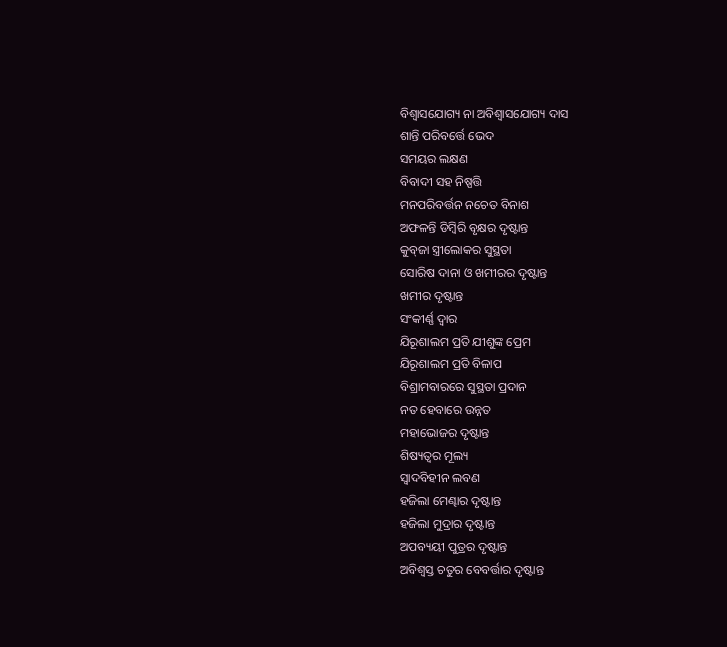ବିଶ୍ୱାସଯୋଗ୍ୟ ନା ଅବିଶ୍ୱାସଯୋଗ୍ୟ ଦାସ
ଶାନ୍ତି ପରିବର୍ତ୍ତେ ଭେଦ
ସମୟର ଲକ୍ଷଣ
ବିବାଦୀ ସହ ନିଷ୍ପତ୍ତି
ମନପରିବର୍ତ୍ତନ ନଚେତ ବିନାଶ
ଅଫଳନ୍ତି ଡିମ୍ବିରି ବୃକ୍ଷର ଦୃଷ୍ଟାନ୍ତ
କୁବ୍‌ଜା ସ୍ତ୍ରୀଲୋକର ସୁସ୍ଥତା
ସୋରିଷ ଦାନା ଓ ଖମୀରର ଦୃଷ୍ଟାନ୍ତ
ଖମୀର ଦୃଷ୍ଟାନ୍ତ
ସଂକୀର୍ଣ୍ଣ ଦ୍ୱାର
ଯିରୂଶାଲମ ପ୍ରତି ଯୀଶୁଙ୍କ ପ୍ରେମ
ଯିରୂଶାଲମ ପ୍ରତି ବିଳାପ
ବିଶ୍ରାମବାରରେ ସୁସ୍ଥତା ପ୍ରଦାନ
ନତ ହେବାରେ ଉନ୍ନତ
ମହାଭୋଜର ଦୃଷ୍ଟାନ୍ତ
ଶିଷ୍ୟତ୍ୱର ମୂଲ୍ୟ
ସ୍ୱାଦବିହୀନ ଲବଣ
ହଜିଲା ମେଣ୍ଢାର ଦୃଷ୍ଟାନ୍ତ
ହଜିଲା ମୁଦ୍ରାର ଦୃଷ୍ଟାନ୍ତ
ଅପବ୍ୟୟୀ ପୁତ୍ରର ଦୃଷ୍ଟାନ୍ତ
ଅବିଶ୍ୱସ୍ତ ଚତୁର ବେବର୍ତ୍ତାର ଦୃଷ୍ଟାନ୍ତ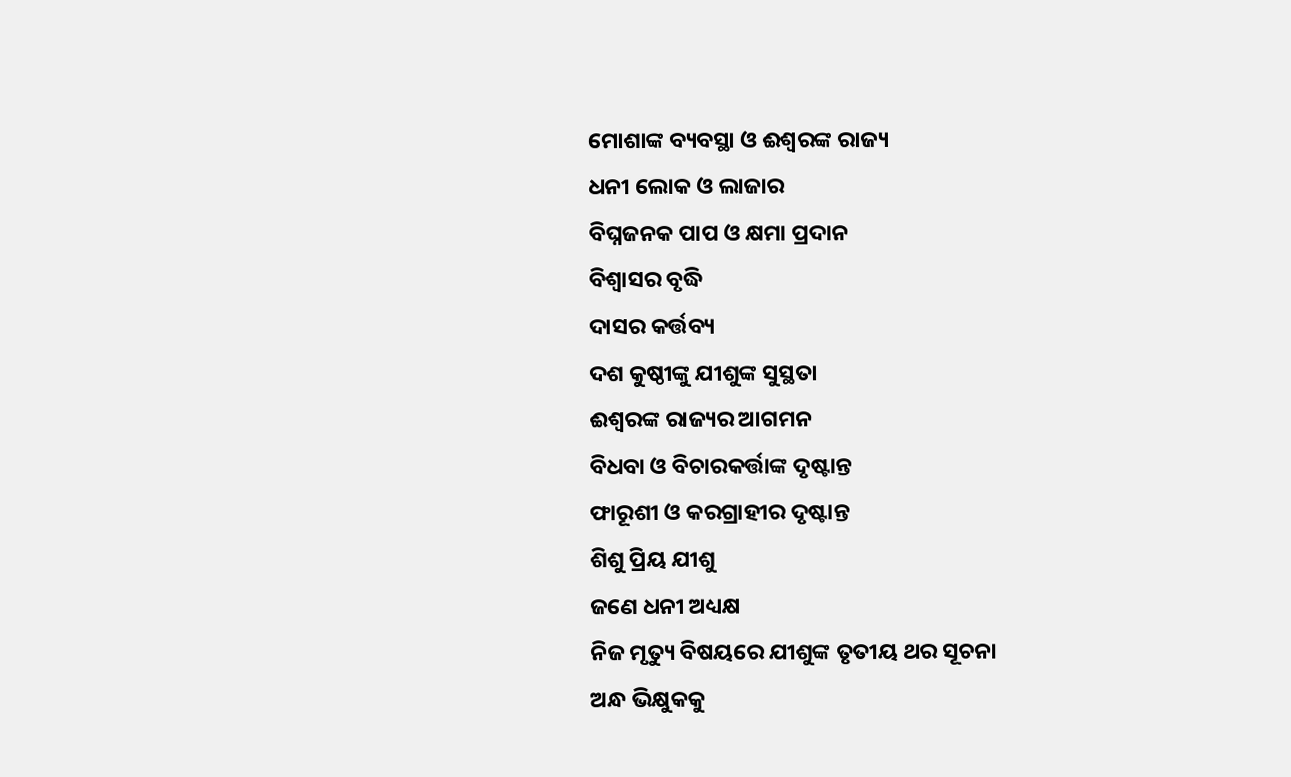ମୋଶାଙ୍କ ବ୍ୟବସ୍ଥା ଓ ଈଶ୍ୱରଙ୍କ ରାଜ୍ୟ
ଧନୀ ଲୋକ ଓ ଲାଜାର
ବିଘ୍ନଜନକ ପାପ ଓ କ୍ଷମା ପ୍ରଦାନ
ବିଶ୍ୱାସର ବୃଦ୍ଧି
ଦାସର କର୍ତ୍ତବ୍ୟ
ଦଶ କୁଷ୍ଠୀଙ୍କୁ ଯୀଶୁଙ୍କ ସୁସ୍ଥତା
ଈଶ୍ୱରଙ୍କ ରାଜ୍ୟର ଆଗମନ
ବିଧବା ଓ ବିଚାରକର୍ତ୍ତାଙ୍କ ଦୃଷ୍ଟାନ୍ତ
ଫାରୂଶୀ ଓ କରଗ୍ରାହୀର ଦୃଷ୍ଟାନ୍ତ
ଶିଶୁ ପ୍ରିୟ ଯୀଶୁ
ଜଣେ ଧନୀ ଅଧ୍ୟକ୍ଷ
ନିଜ ମୃତ୍ୟୁ ବିଷୟରେ ଯୀଶୁଙ୍କ ତୃତୀୟ ଥର ସୂଚନା
ଅନ୍ଧ ଭିକ୍ଷୁକକୁ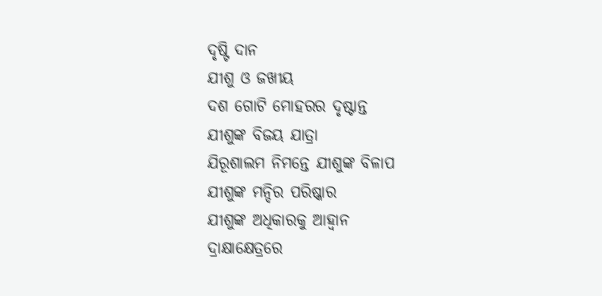ଦୃଷ୍ଟି ଦାନ
ଯୀଶୁ ଓ ଜଖୀୟ
ଦଶ ଗୋଟି ମୋହରର ଦୃଷ୍ଟାନ୍ତ
ଯୀଶୁଙ୍କ ବିଜୟ ଯାତ୍ରା
ଯିରୂଶାଲମ ନିମନ୍ତେ ଯୀଶୁଙ୍କ ବିଳାପ
ଯୀଶୁଙ୍କ ମନ୍ଦିର ପରିଷ୍କାର
ଯୀଶୁଙ୍କ ଅଧିକାରକୁ ଆହ୍ୱାନ
ଦ୍ରାକ୍ଷାକ୍ଷେତ୍ରରେ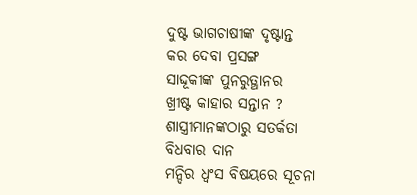ଦୁଷ୍ଟ ଭାଗଚାଷୀଙ୍କ ଦୃଷ୍ଟାନ୍ତ
କର ଦେବା ପ୍ରସଙ୍ଗ
ସାଦ୍ଦୂକୀଙ୍କ ପୁନରୁତ୍ଥାନର
ଖ୍ରୀଷ୍ଟ କାହାର ସନ୍ତାନ ?
ଶାସ୍ତ୍ରୀମାନଙ୍କଠାରୁ ସତର୍କତା
ବିଧବାର ଦାନ
ମନ୍ଦିର ଧ୍ୱଂସ ବିଷୟରେ ସୂଚନା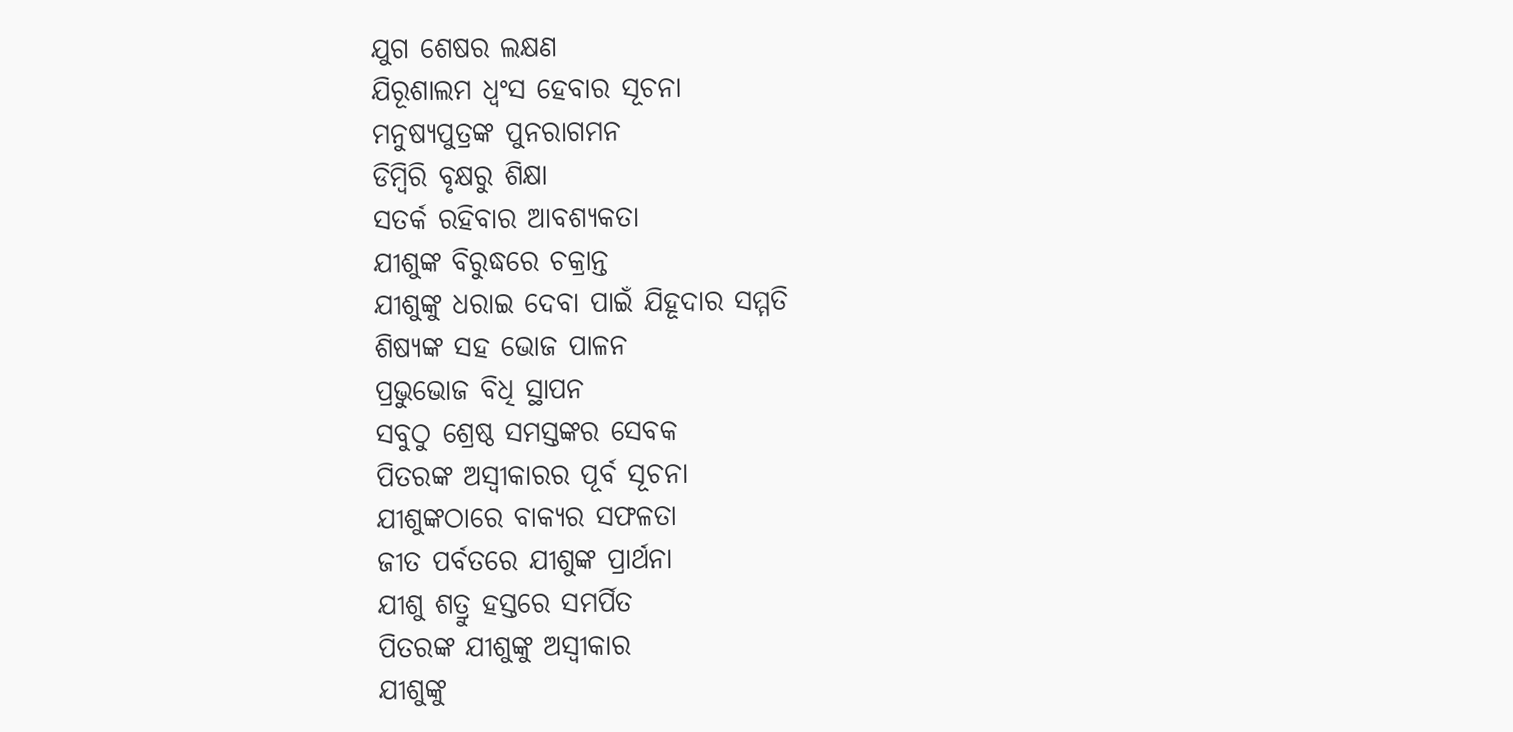ଯୁଗ ଶେଷର ଲକ୍ଷଣ
ଯିରୂଶାଲମ ଧ୍ୱଂସ ହେବାର ସୂଚନା
ମନୁଷ୍ୟପୁତ୍ରଙ୍କ ପୁନରାଗମନ
ଡିମ୍ବିରି ବୃକ୍ଷରୁ ଶିକ୍ଷା
ସତର୍କ ରହିବାର ଆବଶ୍ୟକତା
ଯୀଶୁଙ୍କ ବିରୁଦ୍ଧରେ ଚକ୍ରାନ୍ତ
ଯୀଶୁଙ୍କୁ ଧରାଇ ଦେବା ପାଇଁ ଯିହୂଦାର ସମ୍ମତି
ଶିଷ୍ୟଙ୍କ ସହ ଭୋଜ ପାଳନ
ପ୍ରଭୁଭୋଜ ବିଧି ସ୍ଥାପନ
ସବୁଠୁ ଶ୍ରେଷ୍ଠ ସମସ୍ତଙ୍କର ସେବକ
ପିତରଙ୍କ ଅସ୍ୱୀକାରର ପୂର୍ବ ସୂଚନା
ଯୀଶୁଙ୍କଠାରେ ବାକ୍ୟର ସଫଳତା
ଜୀତ ପର୍ବତରେ ଯୀଶୁଙ୍କ ପ୍ରାର୍ଥନା
ଯୀଶୁ ଶତ୍ରୁ ହସ୍ତରେ ସମର୍ପିତ
ପିତରଙ୍କ ଯୀଶୁଙ୍କୁ ଅସ୍ୱୀକାର
ଯୀଶୁଙ୍କୁ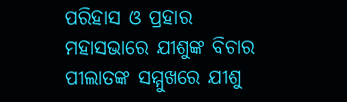ପରିହାସ ଓ ପ୍ରହାର
ମହାସଭାରେ ଯୀଶୁଙ୍କ ବିଚାର
ପୀଲାତଙ୍କ ସମ୍ମୁଖରେ ଯୀଶୁ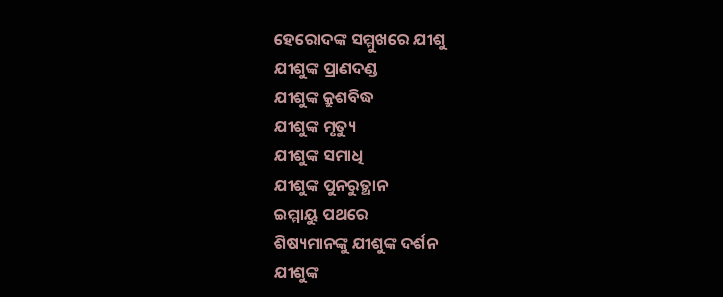ହେରୋଦଙ୍କ ସମ୍ମୁଖରେ ଯୀଶୁ
ଯୀଶୁଙ୍କ ପ୍ରାଣଦଣ୍ଡ
ଯୀଶୁଙ୍କ କ୍ରୁଶବିଦ୍ଧ
ଯୀଶୁଙ୍କ ମୃତ୍ୟୁ
ଯୀଶୁଙ୍କ ସମାଧି
ଯୀଶୁଙ୍କ ପୁନରୁତ୍ଥାନ
ଇମ୍ମାୟୁ ପଥରେ
ଶିଷ୍ୟମାନଙ୍କୁ ଯୀଶୁଙ୍କ ଦର୍ଶନ
ଯୀଶୁଙ୍କ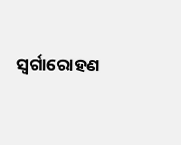ସ୍ୱର୍ଗାରୋହଣ